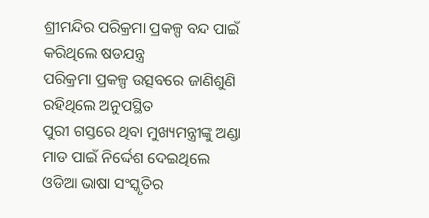ଶ୍ରୀମନ୍ଦିର ପରିକ୍ରମା ପ୍ରକଳ୍ପ ବନ୍ଦ ପାଇଁ କରିଥିଲେ ଷଡଯନ୍ତ୍ର
ପରିକ୍ରମା ପ୍ରକଳ୍ପ ଉତ୍ସବରେ ଜାଣିଶୁଣି ରହିଥିଲେ ଅନୁପସ୍ଥିତ
ପୁରୀ ଗସ୍ତରେ ଥିବା ମୁଖ୍ୟମନ୍ତ୍ରୀଙ୍କୁ ଅଣ୍ଡା ମାଡ ପାଇଁ ନିର୍ଦ୍ଦେଶ ଦେଇଥିଲେ
ଓଡିଆ ଭାଷା ସଂସ୍କୃତିର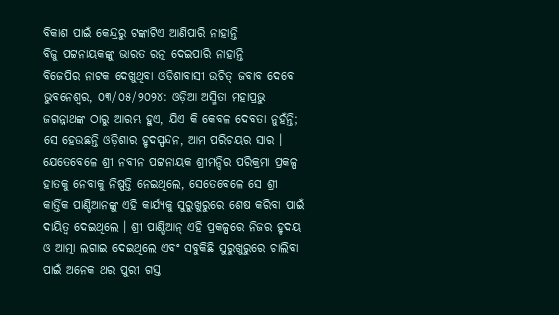ବିକାଶ ପାଇଁ କେନ୍ଦ୍ରରୁ ଟଙ୍କାଟିଏ ଆଣିପାରି ନାହାନ୍ତି
ବିଜୁ ପଟ୍ଟନାୟକଙ୍କୁ ଭାରତ ରତ୍ନ ଦେଇପାରି ନାହାନ୍ତି
ବିଜେପିର ନାଟକ ଦେଖୁଥିବା ଓଡିଶାବାସୀ ଉଚିତ୍ ଜବାବ ଦେବେ
ଭୁବନେଶ୍ୱର, ୦୩/୦୫/୨୦୨୪: ଓଡ଼ିଆ ଅସ୍ମିତା ମହାପ୍ରଭୁ ଜଗନ୍ନାଥଙ୍କ ଠାରୁ ଆରମ୍ଭ ହୁଏ, ଯିଏ କି କେବଳ ଦେବତା ନୁହଁନ୍ତି; ସେ ହେଉଛନ୍ତି ଓଡ଼ିଶାର ହୃଦସ୍ପନ୍ଦନ, ଆମ ପରିଚୟର ସାର ।
ଯେତେବେଳେ ଶ୍ରୀ ନବୀନ ପଟ୍ଟନାୟକ ଶ୍ରୀମନ୍ଦିର ପରିକ୍ରମା ପ୍ରକଳ୍ପ ହାତକୁ ନେବାକୁ ନିଷ୍ପତ୍ତି ନେଇଥିଲେ, ସେତେବେଳେ ସେ ଶ୍ରୀ କାର୍ତ୍ତିକ ପାଣ୍ଡିଆନଙ୍କୁ ଏହି କାର୍ଯ୍ୟକୁ ସୁରୁଖୁରୁରେ ଶେଷ କରିବା ପାଇଁ ଦାୟିତ୍ୱ ଦେଇଥିଲେ । ଶ୍ରୀ ପାଣ୍ଡିଆନ୍ ଏହି ପ୍ରକଳ୍ପରେ ନିଜର ହୃଦୟ ଓ ଆତ୍ମା ଲଗାଇ ଦେଇଥିଲେ ଏବଂ ସବୁକିଛି ସୁରୁଖୁରୁରେ ଚାଲିବା ପାଇଁ ଅନେକ ଥର ପୁରୀ ଗସ୍ତ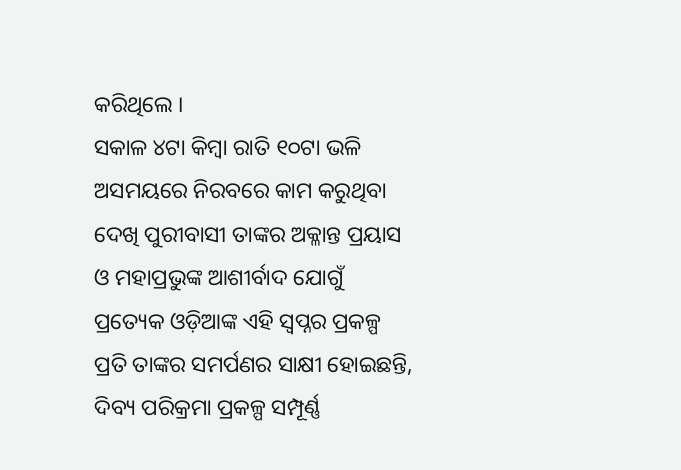କରିଥିଲେ ।
ସକାଳ ୪ଟା କିମ୍ବା ରାତି ୧୦ଟା ଭଳି ଅସମୟରେ ନିରବରେ କାମ କରୁଥିବା ଦେଖି ପୁରୀବାସୀ ତାଙ୍କର ଅକ୍ଳାନ୍ତ ପ୍ରୟାସ ଓ ମହାପ୍ରଭୁଙ୍କ ଆଶୀର୍ବାଦ ଯୋଗୁଁ ପ୍ରତ୍ୟେକ ଓଡ଼ିଆଙ୍କ ଏହି ସ୍ୱପ୍ନର ପ୍ରକଳ୍ପ ପ୍ରତି ତାଙ୍କର ସମର୍ପଣର ସାକ୍ଷୀ ହୋଇଛନ୍ତି, ଦିବ୍ୟ ପରିକ୍ରମା ପ୍ରକଳ୍ପ ସମ୍ପୂର୍ଣ୍ଣ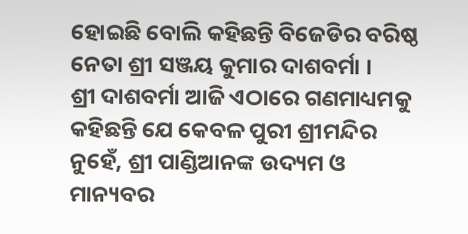ହୋଇଛି ବୋଲି କହିଛନ୍ତି ବିଜେଡିର ବରିଷ୍ଠ ନେତା ଶ୍ରୀ ସଞ୍ଜୟ କୁମାର ଦାଶବର୍ମା ।
ଶ୍ରୀ ଦାଶବର୍ମା ଆଜି ଏଠାରେ ଗଣମାଧ୍ୟମକୁ କହିଛନ୍ତି ଯେ କେବଳ ପୁରୀ ଶ୍ରୀମନ୍ଦିର ନୁହେଁ, ଶ୍ରୀ ପାଣ୍ଡିଆନଙ୍କ ଉଦ୍ୟମ ଓ ମାନ୍ୟବର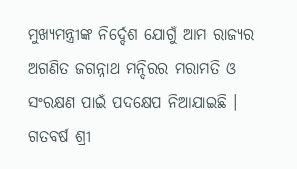ମୁଖ୍ୟମନ୍ତ୍ରୀଙ୍କ ନିର୍ଦ୍ଦେଶ ଯୋଗୁଁ ଆମ ରାଜ୍ୟର ଅଗଣିତ ଜଗନ୍ନାଥ ମନ୍ଦିରର ମରାମତି ଓ ସଂରକ୍ଷଣ ପାଇଁ ପଦକ୍ଷେପ ନିଆଯାଇଛି । ଗତବର୍ଷ ଶ୍ରୀ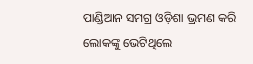ପାଣ୍ଡିଆନ ସମଗ୍ର ଓଡ଼ିଶା ଭ୍ରମଣ କରି ଲୋକଙ୍କୁ ଭେଟିଥିଲେ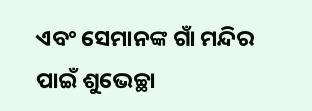ଏବଂ ସେମାନଙ୍କ ଗାଁ ମନ୍ଦିର ପାଇଁ ଶୁଭେଚ୍ଛା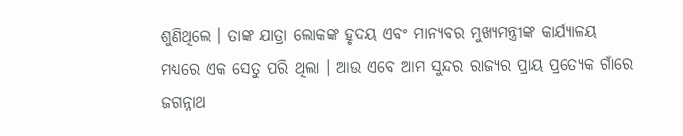ଶୁଣିଥିଲେ । ତାଙ୍କ ଯାତ୍ରା ଲୋକଙ୍କ ହୃଦୟ ଏବଂ ମାନ୍ୟବର ମୁଖ୍ୟମନ୍ତ୍ରୀଙ୍କ କାର୍ଯ୍ୟାଳୟ ମଧ୍ୟରେ ଏକ ସେତୁ ପରି ଥିଲା । ଆଉ ଏବେ ଆମ ସୁନ୍ଦର ରାଜ୍ୟର ପ୍ରାୟ ପ୍ରତ୍ୟେକ ଗାଁରେ ଜଗନ୍ନାଥ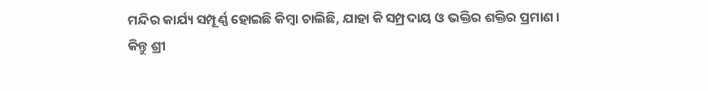ମନ୍ଦିର କାର୍ଯ୍ୟ ସମ୍ପୂର୍ଣ୍ଣ ହୋଇଛି କିମ୍ବା ଚାଲିଛି, ଯାହା କି ସମ୍ପ୍ରଦାୟ ଓ ଭକ୍ତିର ଶକ୍ତିର ପ୍ରମାଣ ।
କିନ୍ତୁ ଶ୍ରୀ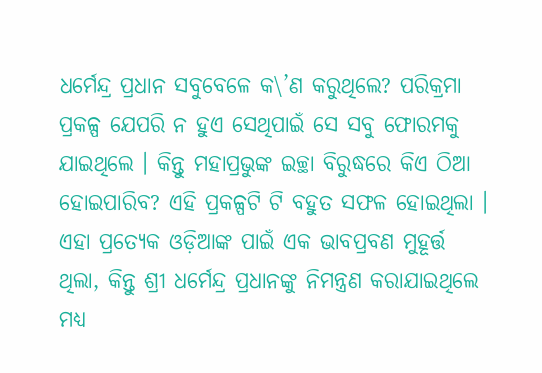ଧର୍ମେନ୍ଦ୍ର ପ୍ରଧାନ ସବୁବେଳେ କ\’ଣ କରୁଥିଲେ? ପରିକ୍ରମା ପ୍ରକଳ୍ପ ଯେପରି ନ ହୁଏ ସେଥିପାଇଁ ସେ ସବୁ ଫୋରମକୁ ଯାଇଥିଲେ । କିନ୍ତୁ ମହାପ୍ରଭୁଙ୍କ ଇଚ୍ଛା ବିରୁଦ୍ଧରେ କିଏ ଠିଆ ହୋଇପାରିବ? ଏହି ପ୍ରକଳ୍ପଟି ଟି ବହୁତ ସଫଳ ହୋଇଥିଲା ।
ଏହା ପ୍ରତ୍ୟେକ ଓଡ଼ିଆଙ୍କ ପାଇଁ ଏକ ଭାବପ୍ରବଣ ମୁହୂର୍ତ୍ତ ଥିଲା, କିନ୍ତୁ ଶ୍ରୀ ଧର୍ମେନ୍ଦ୍ର ପ୍ରଧାନଙ୍କୁ ନିମନ୍ତ୍ରଣ କରାଯାଇଥିଲେ ମଧ୍ୟ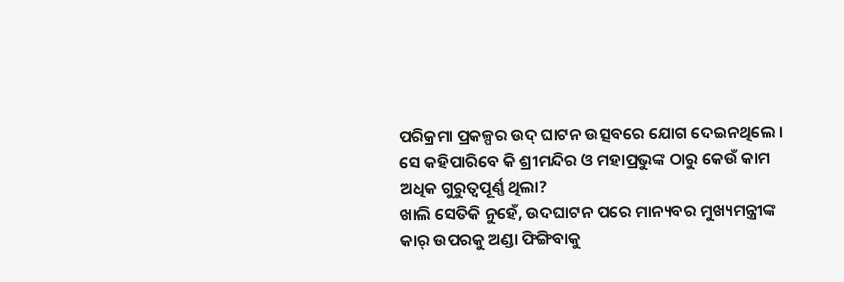ପରିକ୍ରମା ପ୍ରକଳ୍ପର ଉଦ୍ ଘାଟନ ଉତ୍ସବରେ ଯୋଗ ଦେଇନଥିଲେ । ସେ କହିପାରିବେ କି ଶ୍ରୀମନ୍ଦିର ଓ ମହାପ୍ରଭୁଙ୍କ ଠାରୁ କେଉଁ କାମ ଅଧିକ ଗୁରୁତ୍ୱପୂର୍ଣ୍ଣ ଥିଲା?
ଖାଲି ସେତିକି ନୁହେଁ, ଉଦଘାଟନ ପରେ ମାନ୍ୟବର ମୁଖ୍ୟମନ୍ତ୍ରୀଙ୍କ କାର୍ ଉପରକୁ ଅଣ୍ଡା ଫିଙ୍ଗିବାକୁ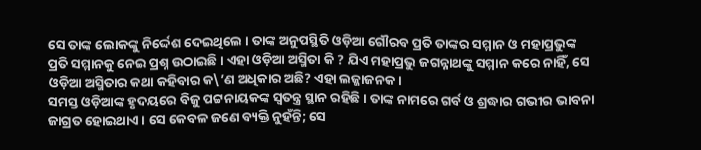ସେ ତାଙ୍କ ଲୋକଙ୍କୁ ନିର୍ଦ୍ଦେଶ ଦେଇଥିଲେ । ତାଙ୍କ ଅନୁପସ୍ଥିତି ଓଡ଼ିଆ ଗୌରବ ପ୍ରତି ତାଙ୍କର ସମ୍ମାନ ଓ ମହାପ୍ରଭୁଙ୍କ ପ୍ରତି ସମ୍ମାନକୁ ନେଇ ପ୍ରଶ୍ନ ଉଠାଇଛି । ଏହା ଓଡ଼ିଆ ଅସ୍ମିତା କି ? ଯିଏ ମହାପ୍ରଭୁ ଜଗନ୍ନାଥଙ୍କୁ ସମ୍ମାନ କରେ ନାହିଁ, ସେ ଓଡ଼ିଆ ଅସ୍ମିତାର କଥା କହିବାର କ\’ଣ ଅଧିକାର ଅଛି? ଏହା ଲଜ୍ଜାଜନକ ।
ସମସ୍ତ ଓଡ଼ିଆଙ୍କ ହୃଦୟରେ ବିଜୁ ପଟ୍ଟନାୟକଙ୍କ ସ୍ୱତନ୍ତ୍ର ସ୍ଥାନ ରହିଛି । ତାଙ୍କ ନାମରେ ଗର୍ବ ଓ ଶ୍ରଦ୍ଧାର ଗଭୀର ଭାବନା ଜାଗ୍ରତ ହୋଇଥାଏ । ସେ କେବଳ ଜଣେ ବ୍ୟକ୍ତି ନୁହଁନ୍ତି; ସେ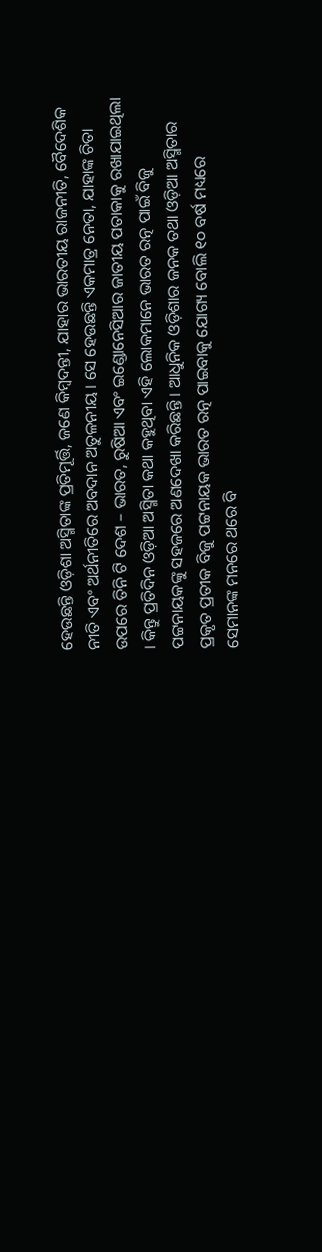ହେଉଛନ୍ତି ଓଡ଼ିଶା ଅସ୍ମିତାଙ୍କ ପ୍ରତିମୂର୍ତ୍ତି, ଜଣେ କିମ୍ବଦନ୍ତୀ, ଯାହାର ଭାରତୀୟ ରାଜନୀତି, ବୈଦେଶିକ ନୀତି ଏବଂ ଅର୍ଥନୀତିରେ ଅବଦାନ ଅତୁଳନୀୟ । ସେ ହେଉଛନ୍ତି ଏକମାତ୍ର ନେତା, ଯାହାଙ୍କ ଚିତା ଉପରେ ତିନି ଟି ଦେଶ – ଭାରତ, ରୁଷିଆ ଏବଂ ଇଣ୍ଡୋନେସିଆର ଜାତୀୟ ପତାକାକୁ ରଖାଯାଇଥିଲା । କିନ୍ତୁ ପ୍ରତିଦିନ ଓଡ଼ିଆ ଅସ୍ମିତା କଥା କହୁଥିବା ଏହି ଲୋକମାନେ ଭାରତ ରତ୍ନ ପାଇଁ ବିଜୁ ପଟ୍ଟନାୟକଙ୍କୁ ସହଜରେ ଅଣଦେଖା କରିଛନ୍ତି । ଆଧୁନିକ ଓଡ଼ିଶାର ଜନକ ତଥା ଓଡ଼ିଆ ଅସ୍ମିତାର ପ୍ରକୃତ ପ୍ରତୀକ ବିଜୁ ପଟ୍ଟନାୟକ ଭାରତ ରତ୍ନ ପାଇବାକୁ ଯୋଗ୍ୟ ବୋଲି ୧୦ ବର୍ଷ ମଧ୍ୟରେ ସେମାନଙ୍କ ମନରେ ଥରେ ବି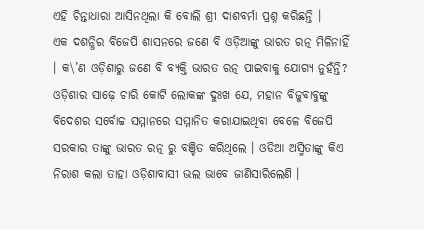ଏହି ଚିନ୍ତାଧାରା ଆସିନଥିଲା କି ବୋଲି ଶ୍ରୀ ଦାଶବର୍ମା ପ୍ରଶ୍ନ କରିଛନ୍ତି ।
ଏକ ଦଶନ୍ଧିର ବିଜେପି ଶାସନରେ ଜଣେ ବି ଓଡ଼ିଆଙ୍କୁ ଭାରତ ରତ୍ନ ମିଳିନାହିଁ । କ\’ଣ ଓଡ଼ିଶାରୁ ଜଣେ ବି ବ୍ୟକ୍ତି ଭାରତ ରତ୍ନ ପାଇବାକୁ ଯୋଗ୍ୟ ନୁହଁନ୍ତି? ଓଡ଼ିଶାର ସାଢ଼େ ଚାରି କୋଟି ଲୋକଙ୍କ ଦୁଃଖ ଯେ, ମହାନ ବିଜୁବାବୁଙ୍କୁ ବିଦେଶର ସର୍ବୋଚ୍ଚ ସମ୍ମାନରେ ସମ୍ମାନିତ କରାଯାଇଥିବା ବେଳେ ବିଜେପି ସରକାର ତାଙ୍କୁ ଭାରତ ରତ୍ନ ରୁ ବଞ୍ଚିତ କରିଥିଲେ । ଓଡିଆ ଅସ୍ମିତାଙ୍କୁ କିଏ ନିରାଶ କଲା ତାହା ଓଡ଼ିଶାବାସୀ ଭଲ ଭାବେ ଜାଣିସାରିଲେଣି ।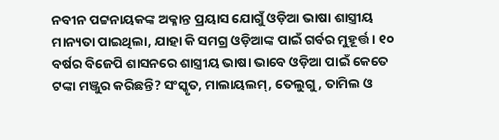ନବୀନ ପଟ୍ଟନାୟକଙ୍କ ଅକ୍ଳାନ୍ତ ପ୍ରୟାସ ଯୋଗୁଁ ଓଡ଼ିଆ ଭାଷା ଶାସ୍ତ୍ରୀୟ ମାନ୍ୟତା ପାଇଥିଲା, ଯାହା କି ସମଗ୍ର ଓଡ଼ିଆଙ୍କ ପାଇଁ ଗର୍ବର ମୁହୂର୍ତ୍ତ । ୧୦ ବର୍ଷର ବିଜେପି ଶାସନରେ ଶାସ୍ତ୍ରୀୟ ଭାଷା ଭାବେ ଓଡ଼ିଆ ପାଇଁ କେତେ ଟଙ୍କା ମଞ୍ଜୁର କରିଛନ୍ତି? ସଂସ୍କୃତ, ମାଲାୟଲମ୍, ତେଲୁଗୁ, ତାମିଲ ଓ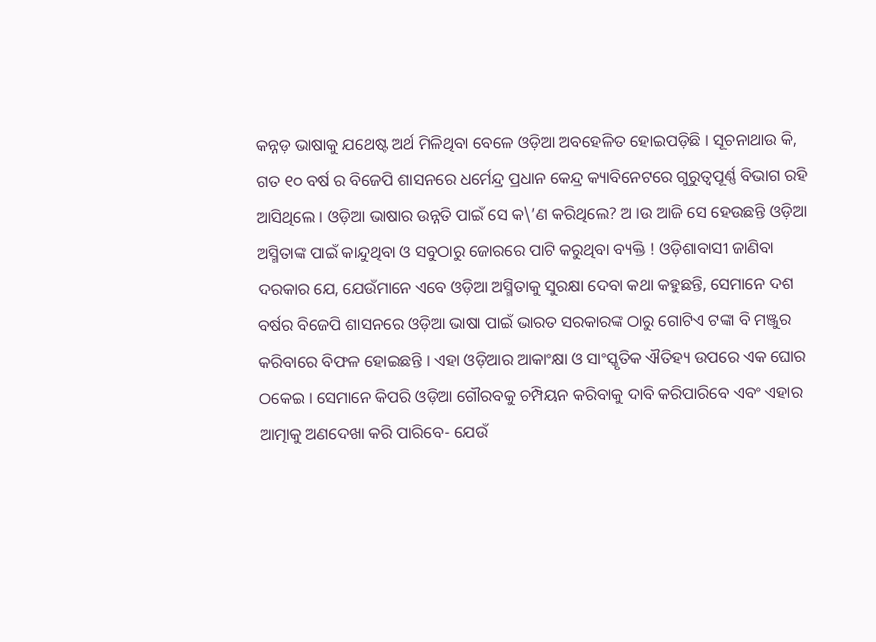କନ୍ନଡ଼ ଭାଷାକୁ ଯଥେଷ୍ଟ ଅର୍ଥ ମିଳିଥିବା ବେଳେ ଓଡ଼ିଆ ଅବହେଳିତ ହୋଇପଡ଼ିଛି । ସୂଚନାଥାଉ କି, ଗତ ୧୦ ବର୍ଷ ର ବିଜେପି ଶାସନରେ ଧର୍ମେନ୍ଦ୍ର ପ୍ରଧାନ କେନ୍ଦ୍ର କ୍ୟାବିନେଟରେ ଗୁରୁତ୍ୱପୂର୍ଣ୍ଣ ବିଭାଗ ରହି ଆସିଥିଲେ । ଓଡ଼ିଆ ଭାଷାର ଉନ୍ନତି ପାଇଁ ସେ କ\’ଣ କରିଥିଲେ? ଅ ।ଉ ଆଜି ସେ ହେଉଛନ୍ତି ଓଡ଼ିଆ ଅସ୍ମିତାଙ୍କ ପାଇଁ କାନ୍ଦୁଥିବା ଓ ସବୁଠାରୁ ଜୋରରେ ପାଟି କରୁଥିବା ବ୍ୟକ୍ତି ! ଓଡ଼ିଶାବାସୀ ଜାଣିବା ଦରକାର ଯେ, ଯେଉଁମାନେ ଏବେ ଓଡ଼ିଆ ଅସ୍ମିତାକୁ ସୁରକ୍ଷା ଦେବା କଥା କହୁଛନ୍ତି, ସେମାନେ ଦଶ ବର୍ଷର ବିଜେପି ଶାସନରେ ଓଡ଼ିଆ ଭାଷା ପାଇଁ ଭାରତ ସରକାରଙ୍କ ଠାରୁ ଗୋଟିଏ ଟଙ୍କା ବି ମଞ୍ଜୁର କରିବାରେ ବିଫଳ ହୋଇଛନ୍ତି । ଏହା ଓଡ଼ିଆର ଆକାଂକ୍ଷା ଓ ସାଂସ୍କୃତିକ ଐତିହ୍ୟ ଉପରେ ଏକ ଘୋର ଠକେଇ । ସେମାନେ କିପରି ଓଡ଼ିଆ ଗୌରବକୁ ଚମ୍ପିୟନ କରିବାକୁ ଦାବି କରିପାରିବେ ଏବଂ ଏହାର ଆତ୍ମାକୁ ଅଣଦେଖା କରି ପାରିବେ- ଯେଉଁ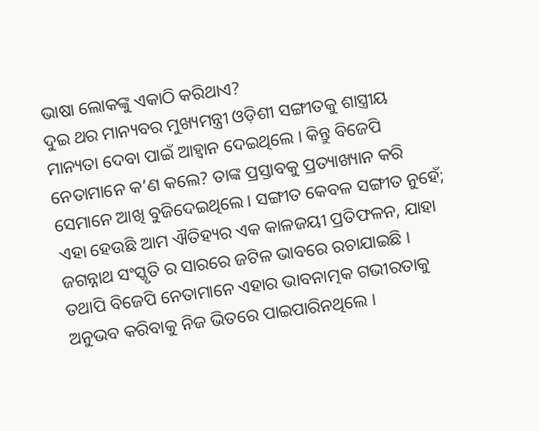ଭାଷା ଲୋକଙ୍କୁ ଏକାଠି କରିଥାଏ?
ଦୁଇ ଥର ମାନ୍ୟବର ମୁଖ୍ୟମନ୍ତ୍ରୀ ଓଡ଼ିଶୀ ସଙ୍ଗୀତକୁ ଶାସ୍ତ୍ରୀୟ ମାନ୍ୟତା ଦେବା ପାଇଁ ଆହ୍ୱାନ ଦେଇଥିଲେ । କିନ୍ତୁ ବିଜେପି ନେତାମାନେ କ’ଣ କଲେ? ତାଙ୍କ ପ୍ରସ୍ତାବକୁ ପ୍ରତ୍ୟାଖ୍ୟାନ କରି ସେମାନେ ଆଖି ବୁଜିଦେଇଥିଲେ । ସଙ୍ଗୀତ କେବଳ ସଙ୍ଗୀତ ନୁହେଁ; ଏହା ହେଉଛି ଆମ ଐତିହ୍ୟର ଏକ କାଳଜୟୀ ପ୍ରତିଫଳନ, ଯାହା ଜଗନ୍ନାଥ ସଂସ୍କୃତି ର ସାରରେ ଜଟିଳ ଭାବରେ ରଚାଯାଇଛି । ତଥାପି ବିଜେପି ନେତାମାନେ ଏହାର ଭାବନାତ୍ମକ ଗଭୀରତାକୁ ଅନୁଭବ କରିବାକୁ ନିଜ ଭିତରେ ପାଇପାରିନଥିଲେ ।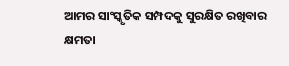ଆମର ସାଂସ୍କୃତିକ ସମ୍ପଦକୁ ସୁରକ୍ଷିତ ରଖିବାର କ୍ଷମତା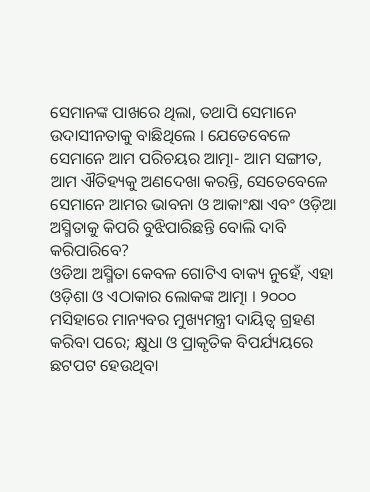ସେମାନଙ୍କ ପାଖରେ ଥିଲା, ତଥାପି ସେମାନେ ଉଦାସୀନତାକୁ ବାଛିଥିଲେ । ଯେତେବେଳେ ସେମାନେ ଆମ ପରିଚୟର ଆତ୍ମା- ଆମ ସଙ୍ଗୀତ, ଆମ ଐତିହ୍ୟକୁ ଅଣଦେଖା କରନ୍ତି, ସେତେବେଳେ ସେମାନେ ଆମର ଭାବନା ଓ ଆକାଂକ୍ଷା ଏବଂ ଓଡ଼ିଆ ଅସ୍ମିତାକୁ କିପରି ବୁଝିପାରିଛନ୍ତି ବୋଲି ଦାବି କରିପାରିବେ?
ଓଡିଆ ଅସ୍ମିତା କେବଳ ଗୋଟିଏ ବାକ୍ୟ ନୁହେଁ, ଏହା ଓଡ଼ିଶା ଓ ଏଠାକାର ଲୋକଙ୍କ ଆତ୍ମା । ୨୦୦୦ ମସିହାରେ ମାନ୍ୟବର ମୁଖ୍ୟମନ୍ତ୍ରୀ ଦାୟିତ୍ୱ ଗ୍ରହଣ କରିବା ପରେ; କ୍ଷୁଧା ଓ ପ୍ରାକୃତିକ ବିପର୍ଯ୍ୟୟରେ ଛଟପଟ ହେଉଥିବା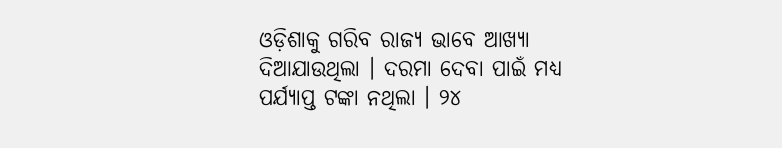ଓଡ଼ିଶାକୁ ଗରିବ ରାଜ୍ୟ ଭାବେ ଆଖ୍ୟା ଦିଆଯାଉଥିଲା । ଦରମା ଦେବା ପାଇଁ ମଧ୍ୟ ପର୍ଯ୍ୟାପ୍ତ ଟଙ୍କା ନଥିଲା । ୨୪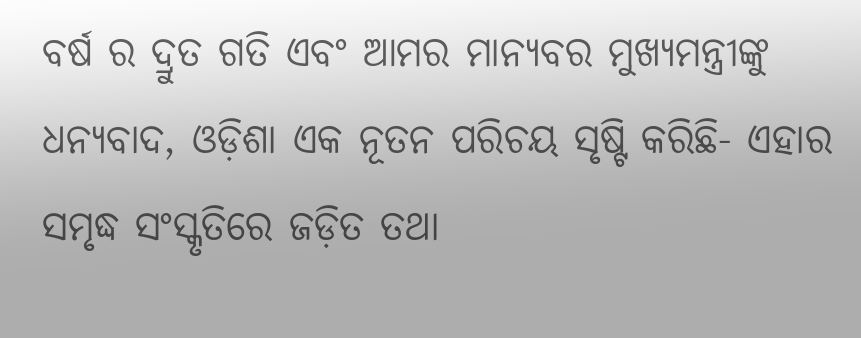ବର୍ଷ ର ଦ୍ରୁତ ଗତି ଏବଂ ଆମର ମାନ୍ୟବର ମୁଖ୍ୟମନ୍ତ୍ରୀଙ୍କୁ ଧନ୍ୟବାଦ, ଓଡ଼ିଶା ଏକ ନୂତନ ପରିଚୟ ସୃଷ୍ଟି କରିଛି- ଏହାର ସମୃଦ୍ଧ ସଂସ୍କୃତିରେ ଜଡ଼ିତ ତଥା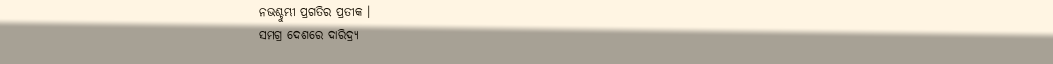ନଭଶ୍ଚୁମ୍ଭୀ ପ୍ରଗତିର ପ୍ରତୀକ ।
ସମଗ୍ର ଦେଶରେ ଦାରିଦ୍ର୍ୟ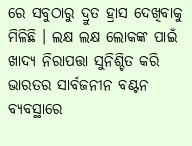ରେ ସବୁଠାରୁ ଦ୍ରୁତ ହ୍ରାସ ଦେଖିବାକୁ ମିଳିଛି । ଲକ୍ଷ ଲକ୍ଷ ଲୋକଙ୍କ ପାଇଁ ଖାଦ୍ୟ ନିରାପତ୍ତା ସୁନିଶ୍ଚିତ କରି ଭାରତର ସାର୍ବଜନୀନ ବଣ୍ଟନ ବ୍ୟବସ୍ଥାରେ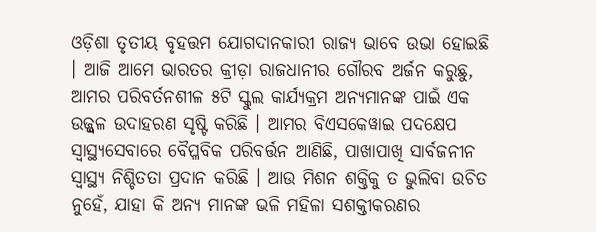ଓଡ଼ିଶା ତୃତୀୟ ବୃହତ୍ତମ ଯୋଗଦାନକାରୀ ରାଜ୍ୟ ଭାବେ ଉଭା ହୋଇଛି । ଆଜି ଆମେ ଭାରତର କ୍ରୀଡ଼ା ରାଜଧାନୀର ଗୌରବ ଅର୍ଜନ କରୁଛୁ, ଆମର ପରିବର୍ତନଶୀଳ ୫ଟି ସ୍କୁଲ କାର୍ଯ୍ୟକ୍ରମ ଅନ୍ୟମାନଙ୍କ ପାଇଁ ଏକ ଉଜ୍ଜ୍ୱଳ ଉଦାହରଣ ସୃଷ୍ଟି କରିଛି । ଆମର ବିଏସକେୱାଇ ପଦକ୍ଷେପ ସ୍ୱାସ୍ଥ୍ୟସେବାରେ ବୈପ୍ଳବିକ ପରିବର୍ତ୍ତନ ଆଣିଛି, ପାଖାପାଖି ସାର୍ବଜନୀନ ସ୍ୱାସ୍ଥ୍ୟ ନିଶ୍ଚିତତା ପ୍ରଦାନ କରିଛି । ଆଉ ମିଶନ ଶକ୍ତିକୁ ତ ଭୁଲିବା ଉଚିତ ନୁହେଁ, ଯାହା କି ଅନ୍ୟ ମାନଙ୍କ ଭଳି ମହିଳା ସଶକ୍ତୀକରଣର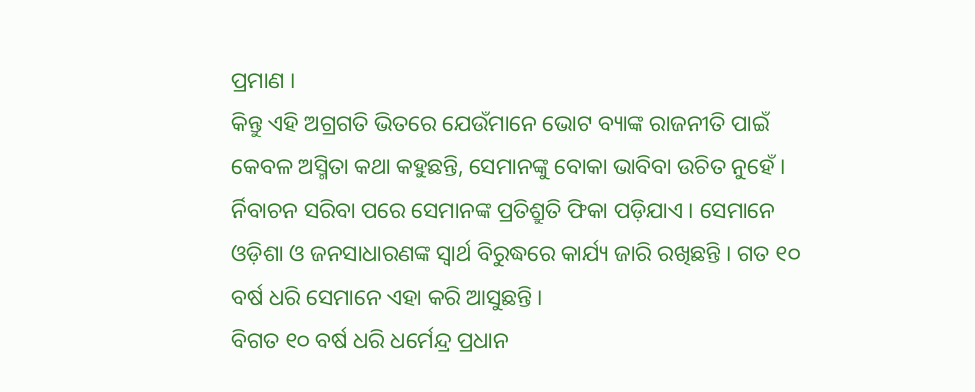ପ୍ରମାଣ ।
କିନ୍ତୁ ଏହି ଅଗ୍ରଗତି ଭିତରେ ଯେଉଁମାନେ ଭୋଟ ବ୍ୟାଙ୍କ ରାଜନୀତି ପାଇଁ କେବଳ ଅସ୍ମିତା କଥା କହୁଛନ୍ତି, ସେମାନଙ୍କୁ ବୋକା ଭାବିବା ଉଚିତ ନୁହେଁ । ର୍ନିବାଚନ ସରିବା ପରେ ସେମାନଙ୍କ ପ୍ରତିଶ୍ରୁତି ଫିକା ପଡ଼ିଯାଏ । ସେମାନେ ଓଡ଼ିଶା ଓ ଜନସାଧାରଣଙ୍କ ସ୍ୱାର୍ଥ ବିରୁଦ୍ଧରେ କାର୍ଯ୍ୟ ଜାରି ରଖିଛନ୍ତି । ଗତ ୧୦ ବର୍ଷ ଧରି ସେମାନେ ଏହା କରି ଆସୁଛନ୍ତି ।
ବିଗତ ୧୦ ବର୍ଷ ଧରି ଧର୍ମେନ୍ଦ୍ର ପ୍ରଧାନ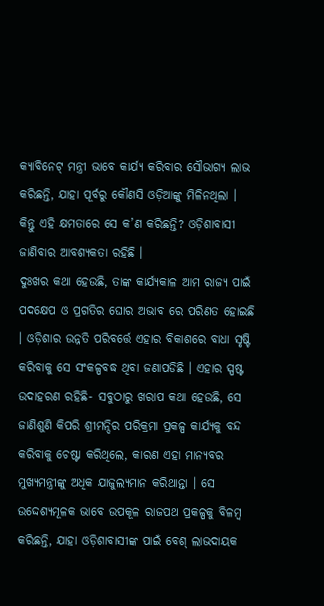କ୍ୟାବିନେଟ୍ ମନ୍ତ୍ରୀ ଭାବେ କାର୍ଯ୍ୟ କରିବାର ସୌଭାଗ୍ୟ ଲାଭ କରିଛନ୍ତି, ଯାହା ପୂର୍ବରୁ କୌଣସି ଓଡ଼ିଆଙ୍କୁ ମିଳିନଥିଲା । କିନ୍ତୁ ଏହି କ୍ଷମତାରେ ସେ କ’ଣ କରିଛନ୍ତି? ଓଡ଼ିଶାବାସୀ ଜାଣିବାର ଆବଶ୍ୟକତା ରହିଛି ।
ଦୁଃଖର କଥା ହେଉଛି, ତାଙ୍କ କାର୍ଯ୍ୟକାଳ ଆମ ରାଜ୍ୟ ପାଇଁ ପଦକ୍ଷେପ ଓ ପ୍ରଗତିର ଘୋର ଅଭାବ ରେ ପରିଣତ ହୋଇଛି । ଓଡ଼ିଶାର ଉନ୍ନତି ପରିବର୍ତ୍ତେ ଏହାର ବିକାଶରେ ବାଧା ସୃଷ୍ଟି କରିବାକୁ ସେ ସଂକଳ୍ପବଦ୍ଧ ଥିବା ଜଣାପଡିଛି । ଏହାର ସ୍ପଷ୍ଟ ଉଦାହରଣ ରହିଛି- ସବୁଠାରୁ ଖରାପ କଥା ହେଉଛି, ସେ ଜାଣିଶୁଣି କିପରି ଶ୍ରୀମନ୍ଦିର ପରିକ୍ରମା ପ୍ରକଳ୍ପ କାର୍ଯ୍ୟକୁ ବନ୍ଦ କରିବାକୁ ଚେଷ୍ଟା କରିଥିଲେ, କାରଣ ଏହା ମାନ୍ୟବର ମୁଖ୍ୟମନ୍ତ୍ରୀଙ୍କୁ ଅଧିକ ଯାଜୁଲ୍ୟମାନ କରିଥାନ୍ତା । ସେ ଉଦ୍ଦେଶ୍ୟମୂଳକ ଭାବେ ଉପକୂଳ ରାଜପଥ ପ୍ରକଳ୍ପକୁ ବିଳମ୍ବ କରିଛନ୍ତି, ଯାହା ଓଡ଼ିଶାବାସୀଙ୍କ ପାଇଁ ବେଶ୍ ଲାଭଦାୟକ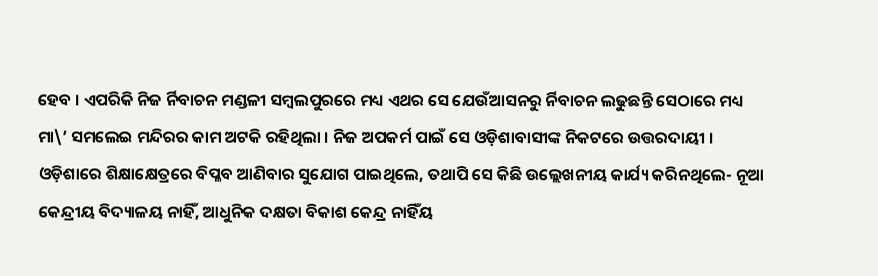ହେବ । ଏପରିକି ନିଜ ର୍ନିବାଚନ ମଣ୍ଡଳୀ ସମ୍ବଲପୁରରେ ମଧ୍ୟ ଏଥର ସେ ଯେଉଁଆସନରୁ ର୍ନିବାଚନ ଲଢୁଛନ୍ତି ସେଠାରେ ମଧ୍ୟ ମା\’ ସମଲେଇ ମନ୍ଦିରର କାମ ଅଟକି ରହିଥିଲା । ନିଜ ଅପକର୍ମ ପାଇଁ ସେ ଓଡ଼ିଶାବାସୀଙ୍କ ନିକଟରେ ଉତ୍ତରଦାୟୀ ।
ଓଡ଼ିଶାରେ ଶିକ୍ଷାକ୍ଷେତ୍ରରେ ବିପ୍ଳବ ଆଣିବାର ସୁଯୋଗ ପାଇଥିଲେ, ତଥାପି ସେ କିଛି ଉଲ୍ଲେଖନୀୟ କାର୍ଯ୍ୟ କରିନଥିଲେ- ନୂଆ କେନ୍ଦ୍ରୀୟ ବିଦ୍ୟାଳୟ ନାହିଁ, ଆଧୁନିକ ଦକ୍ଷତା ବିକାଶ କେନ୍ଦ୍ର ନାହିଁୟ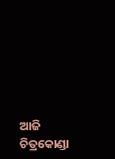ଆଜି ଚିତ୍ରକୋଣ୍ଡା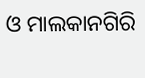ଓ ମାଲକାନଗିରି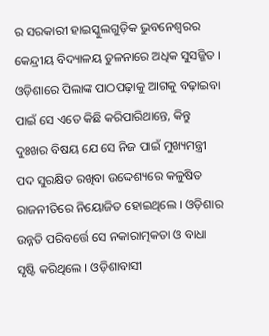ର ସରକାରୀ ହାଇସ୍କୁଲଗୁଡ଼ିକ ଭୁବନେଶ୍ୱରର କେନ୍ଦ୍ରୀୟ ବିଦ୍ୟାଳୟ ତୁଳନାରେ ଅଧିକ ସୁସଜ୍ଜିତ । ଓଡ଼ିଶାରେ ପିଲାଙ୍କ ପାଠପଢ଼ାକୁ ଆଗକୁ ବଢ଼ାଇବା ପାଇଁ ସେ ଏତେ କିଛି କରିପାରିଥାନ୍ତେ, କିନ୍ତୁ ଦୁଃଖର ବିଷୟ ଯେ ସେ ନିଜ ପାଇଁ ମୁଖ୍ୟମନ୍ତ୍ରୀ ପଦ ସୁରକ୍ଷିତ ରଖିବା ଉଦ୍ଦେଶ୍ୟରେ କଳୁଷିତ ରାଜନୀତିରେ ନିୟୋଜିତ ହୋଇଥିଲେ । ଓଡ଼ିଶାର ଉନ୍ନତି ପରିବର୍ତ୍ତେ ସେ ନକାରାତ୍ମକତା ଓ ବାଧା ସୃଷ୍ଟି କରିଥିଲେ । ଓଡ଼ିଶାବାସୀ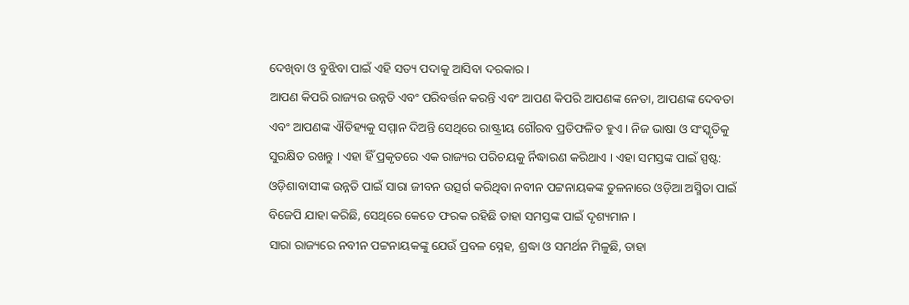ଦେଖିବା ଓ ବୁଝିବା ପାଇଁ ଏହି ସତ୍ୟ ପଦାକୁ ଆସିବା ଦରକାର ।
ଆପଣ କିପରି ରାଜ୍ୟର ଉନ୍ନତି ଏବଂ ପରିବର୍ତ୍ତନ କରନ୍ତି ଏବଂ ଆପଣ କିପରି ଆପଣଙ୍କ ନେତା, ଆପଣଙ୍କ ଦେବତା ଏବଂ ଆପଣଙ୍କ ଐତିହ୍ୟକୁ ସମ୍ମାନ ଦିଅନ୍ତି ସେଥିରେ ରାଷ୍ଟ୍ରୀୟ ଗୌରବ ପ୍ରତିଫଳିତ ହୁଏ । ନିଜ ଭାଷା ଓ ସଂସ୍କୃତିକୁ ସୁରକ୍ଷିତ ରଖନ୍ତୁ । ଏହା ହିଁ ପ୍ରକୃତରେ ଏକ ରାଜ୍ୟର ପରିଚୟକୁ ର୍ନିଦ୍ଧାରଣ କରିଥାଏ । ଏହା ସମସ୍ତଙ୍କ ପାଇଁ ସ୍ପଷ୍ଟ: ଓଡ଼ିଶାବାସୀଙ୍କ ଉନ୍ନତି ପାଇଁ ସାରା ଜୀବନ ଉତ୍ସର୍ଗ କରିଥିବା ନବୀନ ପଟ୍ଟନାୟକଙ୍କ ତୁଳନାରେ ଓଡ଼ିଆ ଅସ୍ମିତା ପାଇଁ ବିଜେପି ଯାହା କରିଛି, ସେଥିରେ କେତେ ଫରକ ରହିଛି ତାହା ସମସ୍ତଙ୍କ ପାଇଁ ଦୃଶ୍ୟମାନ ।
ସାରା ରାଜ୍ୟରେ ନବୀନ ପଟ୍ଟନାୟକଙ୍କୁ ଯେଉଁ ପ୍ରବଳ ସ୍ନେହ, ଶ୍ରଦ୍ଧା ଓ ସମର୍ଥନ ମିଳୁଛି, ତାହା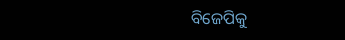ବିଜେପିକୁ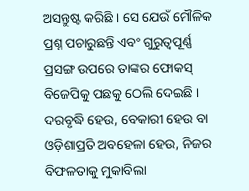ଅସନ୍ତୁଷ୍ଟ କରିଛି । ସେ ଯେଉଁ ମୌଳିକ ପ୍ରଶ୍ନ ପଚାରୁଛନ୍ତି ଏବଂ ଗୁରୁତ୍ୱପୂର୍ଣ୍ଣ ପ୍ରସଙ୍ଗ ଉପରେ ତାଙ୍କର ଫୋକସ୍ ବିଜେପିକୁ ପଛକୁ ଠେଲି ଦେଇଛି । ଦରବୃଦ୍ଧି ହେଉ, ବେକାରୀ ହେଉ ବା ଓଡ଼ିଶାପ୍ରତି ଅବହେଳା ହେଉ, ନିଜର ବିଫଳତାକୁ ମୁକାବିଲା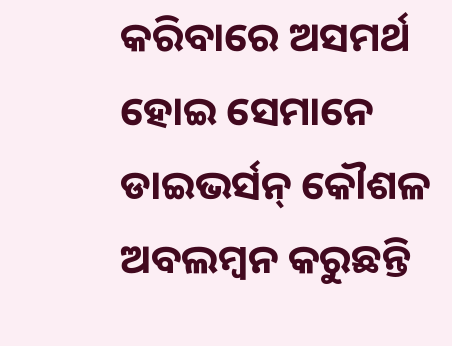କରିବାରେ ଅସମର୍ଥ ହୋଇ ସେମାନେ ଡାଇଭର୍ସନ୍ କୌଶଳ ଅବଲମ୍ବନ କରୁଛନ୍ତି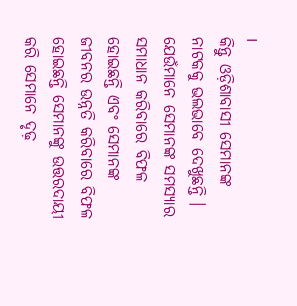।
କିନ୍ତୁ ଓଡ଼ିଶାବାସୀ ସେମାନଙ୍କ ନାଟକକୁ ଭଲଭାବେ ଦେଖୁଛନ୍ତି । ଯେଉଁମାନେ ସେମାନଙ୍କ ସମସ୍ୟାର ସମାଧାନ କରିବାରେ ବିଫଳ ହୋଇଛନ୍ତି ଏବଂ ସେମାନଙ୍କ ଜୀବନର ଉନ୍ନତି କରିବାରେ ବିଫଳ ହୋଇଛନ୍ତି ସେମାନଙ୍କୁ ଉତ୍ତରଦାୟୀ କରି ସେମାନେ ଦୃଢ଼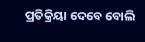ପ୍ରତିକ୍ରିୟା ଦେବେ ବୋଲି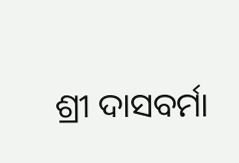ଶ୍ରୀ ଦାସବର୍ମା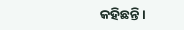କହିଛନ୍ତି ।